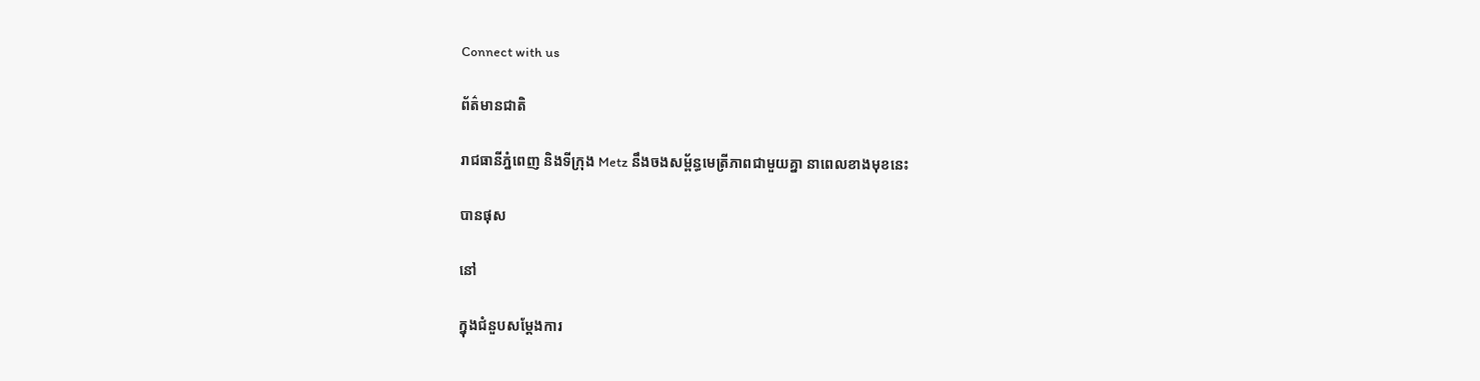Connect with us

ព័ត៌មានជាតិ

រាជធានីភ្នំពេញ និងទីក្រុង Metz នឹងចងសម្ព័ន្ធមេត្រីភាពជាមួយគ្នា នាពេលខាងមុខនេះ

បានផុស

នៅ

ក្នុងជំនួបសម្តែងការ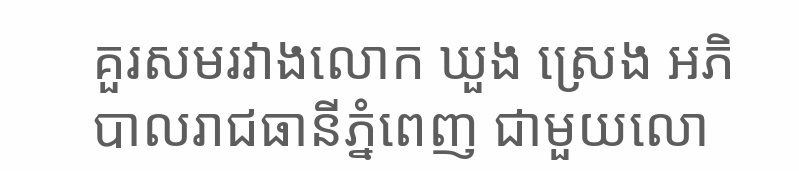គួរសមរវាងលោក ឃួង ស្រេង អភិបាលរាជធានីភ្នំពេញ ជាមួយលោ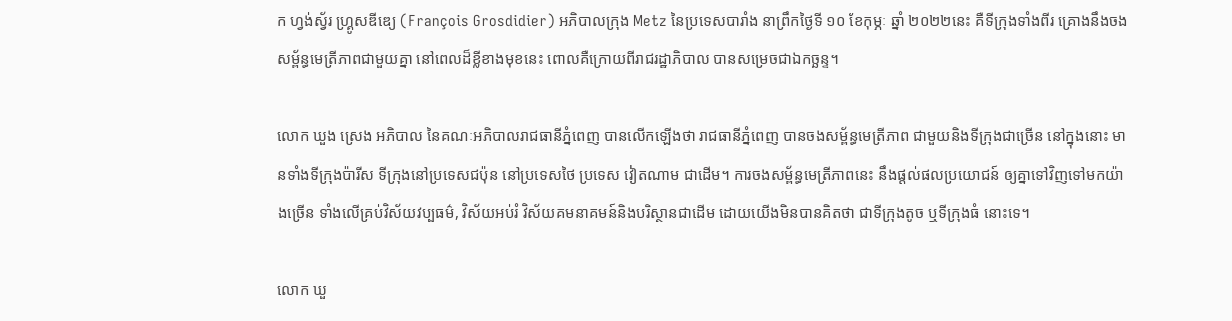ក ហ្វង់ស្វ័រ ហ្គ្រូសឌីឌ្យេ (François Grosdidier) អភិបាលក្រុង Metz នៃប្រទេសបារាំង នាព្រឹកថ្ងៃទី ១០ ខែកុម្ភៈ ឆ្នាំ ២០២២នេះ គឺទីក្រុងទាំងពីរ គ្រោងនឹងចងសម្ព័ន្ធមេត្រីភាពជាមួយគ្នា នៅពេលដ៏ខ្លីខាងមុខនេះ ពោលគឺក្រោយពីរាជរដ្ឋាភិបាល បានសម្រេចជាឯកច្ឆន្ទ។

លោក ឃួង ស្រេង អភិបាល នៃគណៈអភិបាលរាជធានីភ្នំពេញ បានលើកឡើងថា រាជធានីភ្នំពេញ បានចងសម្ព័ន្ធមេត្រីភាព ជាមួយនិងទីក្រុងជាច្រើន នៅក្នុងនោះ មានទាំងទីក្រុងប៉ារីស ទីក្រុងនៅប្រទេសជប៉ុន នៅប្រទេសថៃ ប្រទេស វៀតណាម ជាដើម។ ការចងសម្ព័ន្ធមេត្រីភាពនេះ នឹងផ្ដល់ផលប្រយោជន៍ ឲ្យគ្នាទៅវិញទៅមកយ៉ាងច្រើន ទាំងលើគ្រប់វិស័យវប្បធម៌, វិស័យអប់រំ វិស័យគមនាគមន៍និងបរិស្ថានជាដើម ដោយយើងមិនបានគិតថា ជាទីក្រុងតូច ឬទីក្រុងធំ នោះទេ។

លោក ឃួ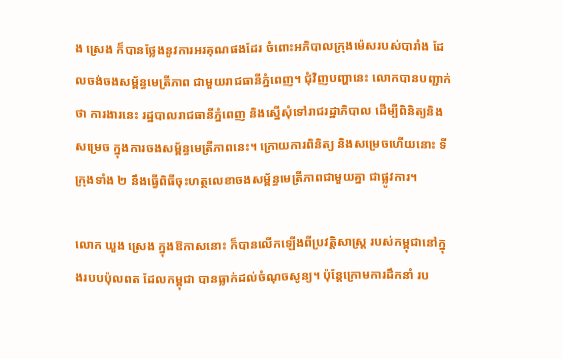ង ស្រេង ក៏បានថ្លែងនូវការអរគុណផងដែរ ចំពោះអភិបាលក្រុងម៉េសរបស់បារាំង ដែលចង់ចងសម្ព័ន្ធមេត្រីភាព ជាមួយរាជធានីភ្នំពេញ។ ជុំវិញបញ្ហានេះ លោកបានបញ្ជាក់ថា ការងារនេះ រដ្ឋបាលរាជធានីភ្នំពេញ និងស្នើសុំទៅរាជរដ្ឋាភិបាល ដើម្បីពិនិត្យនិងសម្រេច ក្នុងការចងសម្ព័ន្ធមេត្រីភាពនេះ។ ក្រោយការពិនិត្យ និងសម្រេចហើយនោះ ទីក្រុងទាំង ២ នឹងធ្វើពិធីចុះហត្ថលេខាចងសម្ព័ន្ធមេត្រីភាពជាមួយគ្នា ជាផ្លូវការ។

លោក ឃួង ស្រេង ក្នុងឱកាសនោះ ក៏បានលើកឡើងពីប្រវត្តិសាស្ត្រ របស់កម្ពុជានៅក្នុងរបបប៉ុលពត ដែលកម្ពុជា បានធ្លាក់ដល់ចំណុចសូន្យ។ ប៉ុន្តែក្រោមការដឹកនាំ រប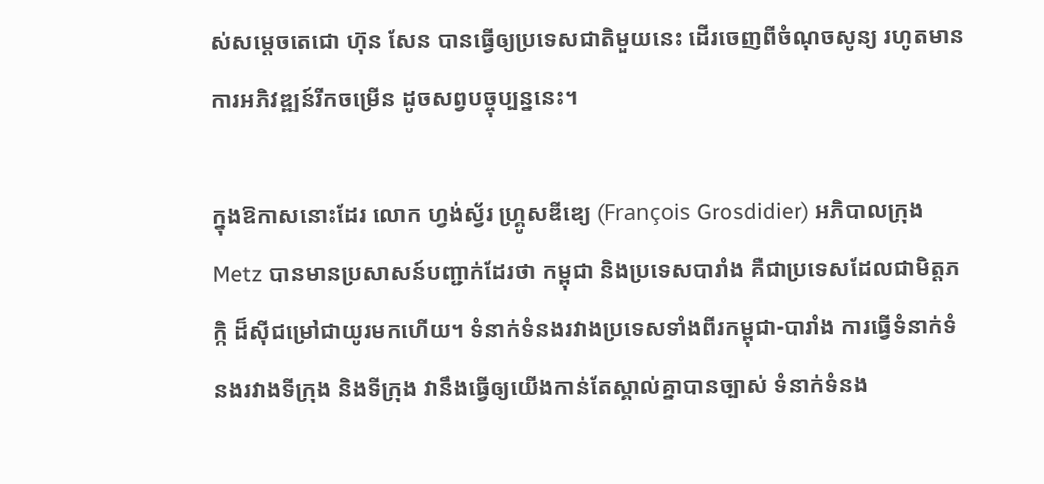ស់សម្ដេចតេជោ ហ៊ុន សែន បានធ្វើឲ្យប្រទេសជាតិមួយនេះ ដើរចេញពីចំណុចសូន្យ រហូតមានការអភិវឌ្ឍន៍រីកចម្រើន ដូចសព្វបច្ចុប្បន្ននេះ។

ក្នុងឱកាសនោះដែរ លោក ហ្វង់ស្វ័រ ហ្គ្រូសឌីឌ្យេ (François Grosdidier) អភិបាលក្រុង Metz បានមានប្រសាសន៍បញ្ជាក់ដែរថា កម្ពុជា និងប្រទេសបារាំង គឺជាប្រទេសដែលជាមិត្តភក្កិ ដ៏ស៊ីជម្រៅជាយូរមកហើយ។ ទំនាក់ទំនងរវាងប្រទេសទាំងពីរកម្ពុជា-បារាំង ការធ្វើទំនាក់ទំនងរវាងទីក្រុង និងទីក្រុង វានឹងធ្វើឲ្យយើងកាន់តែស្គាល់គ្នាបានច្បាស់ ទំនាក់ទំនង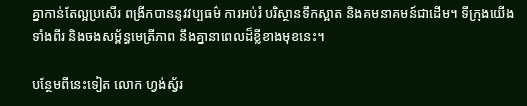គ្នាកាន់តែល្អប្រសើរ ពង្រីកបាននូវវប្បធម៌ ការអប់រំ បរិស្ថានទឹកស្អាត និងគមនាគមន៍ជាដើម។ ទីក្រុងយើងទាំងពីរ និងចងសម្ព័ន្ធមេត្រីភាព នឹងគ្នានាពេលដ៏ខ្លីខាងមុខនេះ។

បន្ថែមពីនេះទៀត លោក ហ្វង់ស្វ័រ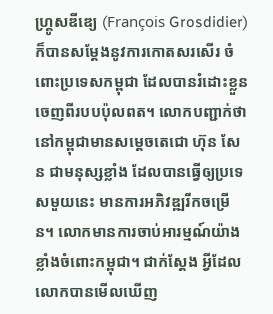ហ្គ្រូសឌីឌ្យេ (François Grosdidier) ក៏បានសម្ដែងនូវការកោតសរសើរ ចំពោះប្រទេសកម្ពុជា ដែលបានរំដោះខ្លួនចេញពីរបបប៉ុលពត។ លោកបញ្ជាក់ថា នៅកម្ពុជាមានសម្ដេចតេជោ ហ៊ុន សែន ជាមនុស្សខ្លាំង ដែលបានធ្វើឲ្យប្រទេសមួយនេះ មានការអភិវឌ្ឍរីកចម្រើន។ លោកមានការចាប់អារម្មណ៍យ៉ាងខ្លាំងចំពោះកម្ពុជា។ ជាក់ស្ដែង អ្វីដែលលោកបានមើលឃើញ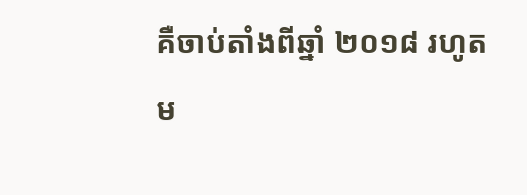គឺចាប់តាំងពីឆ្នាំ ២០១៨ រហូតម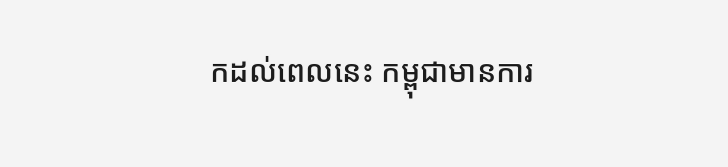កដល់ពេលនេះ កម្ពុជាមានការ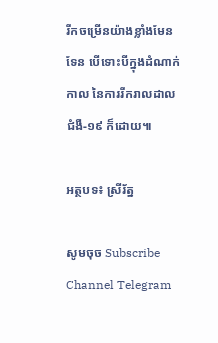រីកចម្រើនយ៉ាងខ្លាំងមែនទែន បើទោះបីក្នុងដំណាក់កាល នៃការរីករាលដាលជំងឺ-១៩ ក៏ដោយ៕

អត្ថបទ៖ ស្រីរ័ត្ន

សូមចុច Subscribe Channel Telegram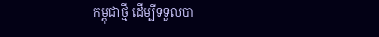កម្ពុជាថ្មី ដើម្បីទទួលបា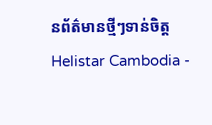នព័ត៌មានថ្មីៗទាន់ចិត្ត
Helistar Cambodia -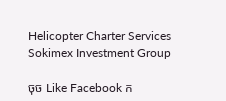Helicopter Charter Services
Sokimex Investment Group

ចុច Like Facebook ក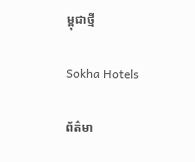ម្ពុជាថ្មី

Sokha Hotels

ព័ត៌មា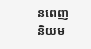នពេញនិយម